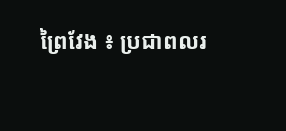ព្រៃវែង ៖ ប្រជាពលរ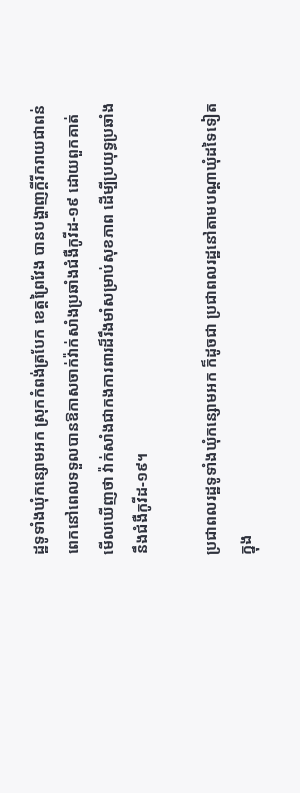ដ្ឋទូទាំងឃុំកន្សោមអក ស្រុកកំពង់ត្របែក ខេត្តព្រៃវែង បានបង្ហាញក្តីរីករាយជាពន់ពេកនៅពេលទទួលបានឱកាសចាក់វ៉ាក់សាំងប្រឆាំងជំងឺកូវីដ-១៩ ដោយពួកគាត់ មើលឃើញថា វ៉ាក់សាំងជាកងការពារដ៏រឹងមាំសម្រាប់សុខភាព ដើម្បីប្រយុទ្ធប្រឆាំងនឹងជំងឺកូវីដ-១៩។

ប្រជាពលរដ្ឋទូទាំងឃុំកន្សោមអក ក៏ដូចជា ប្រជាពលរដ្ឋនៅតាមបណ្តាឃុំដទៃទៀត ក្នុង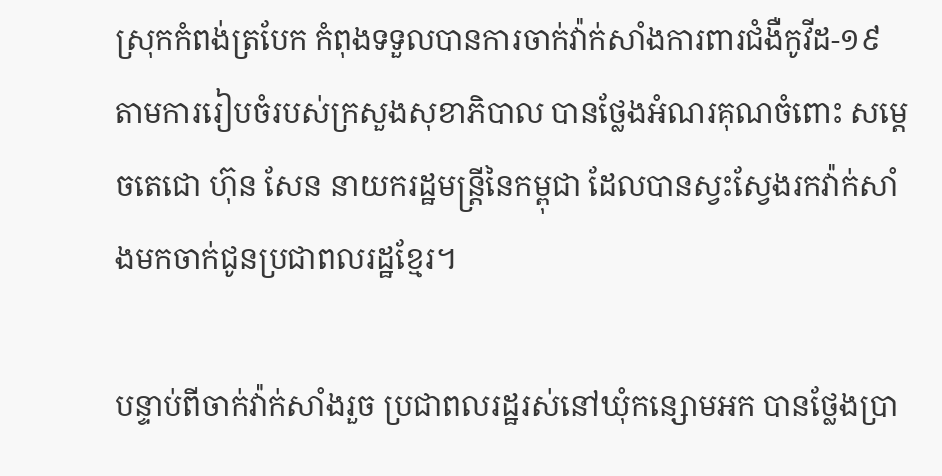ស្រុកកំពង់ត្របែក កំពុងទទួលបានការចាក់វ៉ាក់សាំងការពារជំងឺកូវីដ-១៩ តាមការរៀបចំរបស់ក្រសួងសុខាភិបាល បានថ្លែងអំណរគុណចំពោះ សម្តេចតេជោ ហ៊ុន សែន នាយករដ្ឋមន្ត្រីនៃកម្ពុជា ដែលបានស្វះស្វែងរកវ៉ាក់សាំងមកចាក់ជូនប្រជាពលរដ្ឋខ្មែរ។

បន្ទាប់ពីចាក់វ៉ាក់សាំងរួច ប្រជាពលរដ្ឋរស់នៅឃុំកន្សោមអក បានថ្លែងប្រា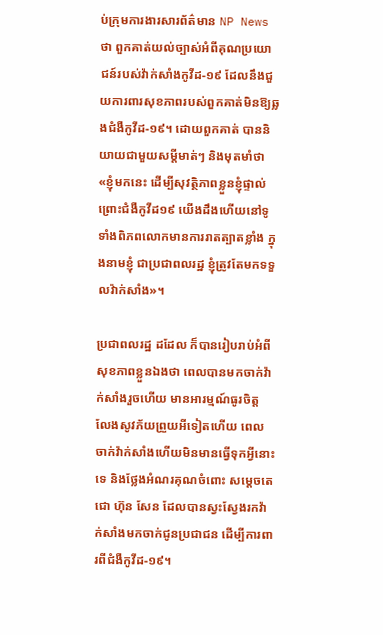ប់ក្រុមការងារសារព័ត៌មាន NP News ថា ពួកគាត់យល់ច្បាស់អំពីគុណប្រយោជន៍របស់វ៉ាក់សាំងកូវីដ-១៩ ដែលនឹងជួយការពារសុខភាពរបស់ពួកគាត់មិនឱ្យឆ្លងជំងឺកូវីដ-១៩។ ដោយពួកគាត់ បាននិយាយជាមួយសម្តីមាត់ៗ និងមុតមាំថា «ខ្ញុំមកនេះ ដើម្បីសុវត្ថិភាពខ្លួនខ្ញុំផ្ទាល់ ព្រោះជំងឺកូវីដ១៩ យើងដឹងហើយនៅទូទាំងពិភពលោកមានការរាតត្បាតខ្លាំង ក្នុងនាមខ្ញុំ ជាប្រជាពលរដ្ឋ ខ្ញុំត្រូវតែមកទទួលវ៉ាក់សាំង»។

ប្រជាពលរដ្ឋ ដដែល ក៏បានរៀបរាប់អំពីសុខភាពខ្លួនឯងថា ពេលបានមកចាក់វ៉ាក់សាំងរួចហើយ មានអារម្មណ៍ធូរចិត្ត លែងសូវភ័យព្រួយអីទៀតហើយ ពេលចាក់វ៉ាក់សាំងហើយមិនមានធ្វើទុកអ្វីនោះទេ និងថ្លែងអំណរគុណចំពោះ សម្ដេចតេជោ ហ៊ុន សែន ដែលបានស្វះស្វែងរកវ៉ាក់សាំងមកចាក់ជូនប្រជាជន ដើម្បីការពារពីជំងឺកូវីដ-១៩។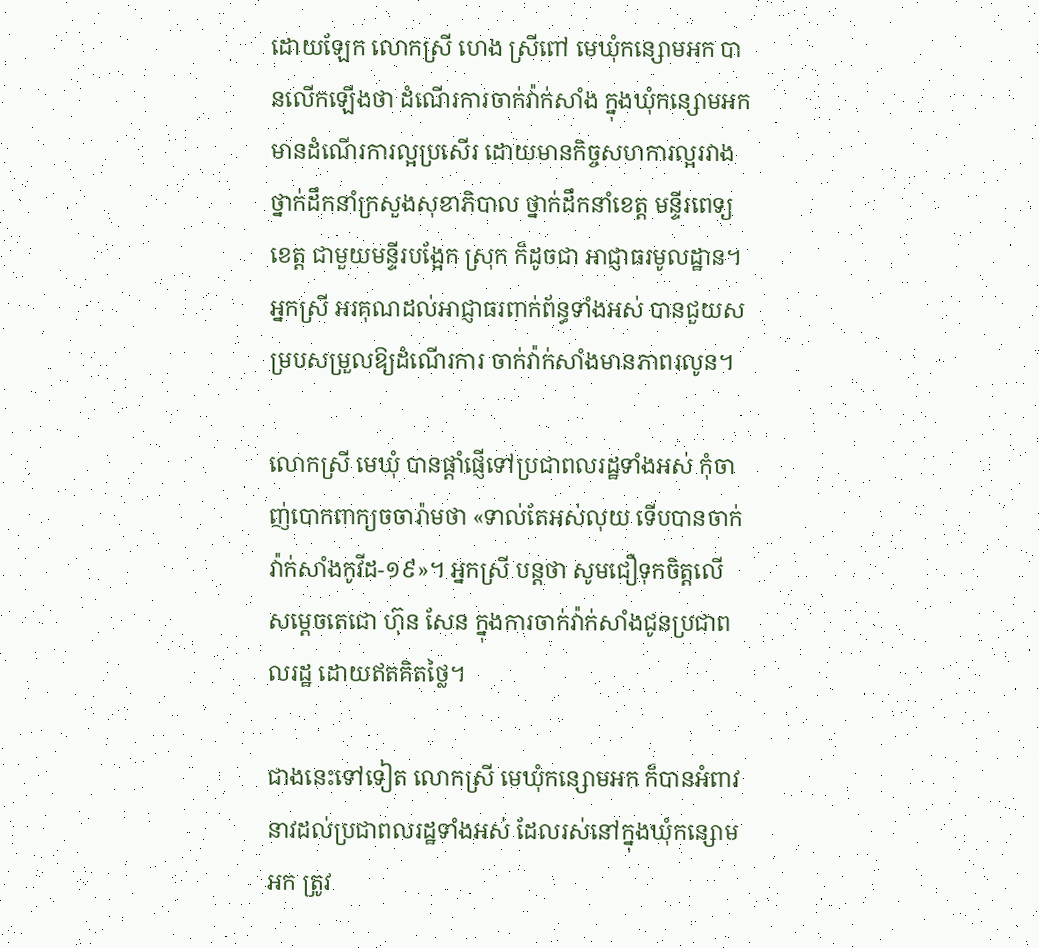ដោយឡែក លោកស្រី ហេង ស្រីពៅ មេឃុំកន្សោមអក បានលើកឡើងថា ដំណើរការចាក់វ៉ាក់សាំង ក្នុងឃុំកន្សោមអក មានដំណើរការល្អប្រសើរ ដោយមានកិច្ចសហការល្អរវាង ថ្នាក់ដឹកនាំក្រសួងសុខាភិបាល ថ្នាក់ដឹកនាំខេត្ត មន្ទីរពេទ្យខេត្ត ជាមួយមន្ទីរបង្អែក ស្រុក ក៏ដូចជា អាជ្ញាធរមូលដ្ឋាន។ អ្នកស្រី អរគុណដល់អាជ្ញាធរពាក់ព័ន្ធទាំងអស់ បានជួយសម្របសម្រួលឱ្យដំណើរការ ចាក់វ៉ាក់សាំងមានភាពរលូន។

លោកស្រី មេឃុំ បានផ្ដាំផ្ញើទៅប្រជាពលរដ្ឋទាំងអស់ កុំចាញ់បោកពាក្យចចារ៉ាមថា «ទាល់តែអស់លុយ ទើបបានចាក់វ៉ាក់សាំងកូវីដ-១៩»។ អ្នកស្រី បន្ដថា សូមជឿទុកចិត្ដលើ សម្ដេចតេជោ ហ៊ុន សែន ក្នុងការចាក់វ៉ាក់សាំងជូនប្រជាពលរដ្ឋ ដោយឥតគិតថ្លៃ។

ជាងនេះទៅទៀត លោកស្រី មេឃុំកន្សោមអក ក៏បានអំពាវនាវដល់ប្រជាពលរដ្ឋទាំងអស់ ដែលរស់នៅក្នុងឃុំកន្សោមអក ត្រូវ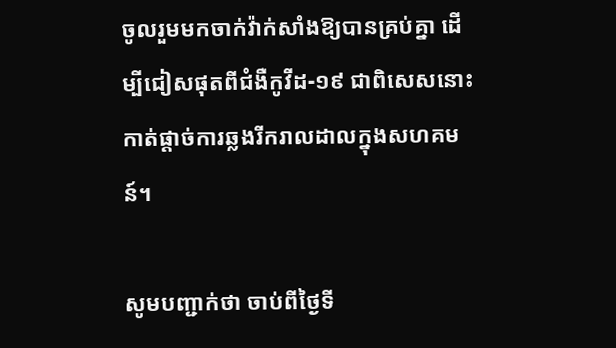ចូលរួមមកចាក់វ៉ាក់សាំងឱ្យបានគ្រប់គ្នា ដើម្បីជៀសផុតពីជំងឺកូវីដ-១៩ ជាពិសេសនោះ កាត់ផ្ដាច់ការឆ្លងរីករាលដាលក្នុងសហគមន៍។

សូមបញ្ជាក់ថា ចាប់ពីថ្ងៃទី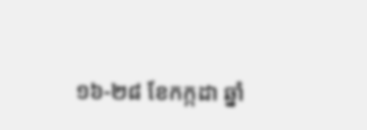១៦-២៨ ខែកក្កដា ឆ្នាំ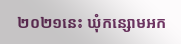២០២១នេះ ឃុំកន្សោមអក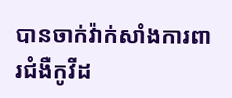បានចាក់វ៉ាក់សាំងការពារជំងឺកូវីដ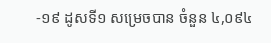-១៩ ដូសទី១ សម្រេចបាន ចំនួន ៤,០៩៤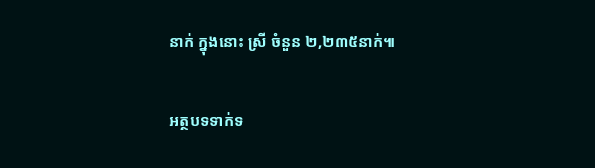នាក់ ក្នុងនោះ ស្រី ចំនួន ២,២៣៥នាក់៕

អត្ថបទទាក់ទ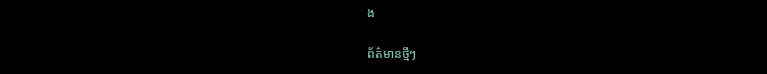ង

ព័ត៌មានថ្មីៗ